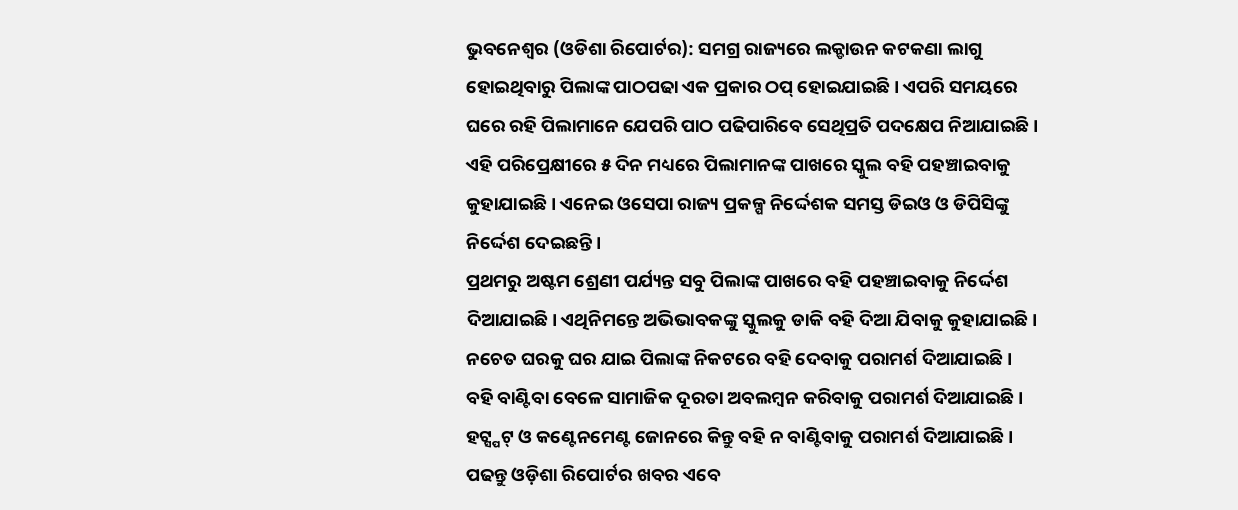ଭୁବନେଶ୍ୱର (ଓଡିଶା ରିପୋର୍ଟର): ସମଗ୍ର ରାଜ୍ୟରେ ଲକ୍ଡାଉନ କଟକଣା ଲାଗୁ ହୋଇଥିବାରୁ ପିଲାଙ୍କ ପାଠପଢା ଏକ ପ୍ରକାର ଠପ୍ ହୋଇଯାଇଛି । ଏପରି ସମୟରେ ଘରେ ରହି ପିଲାମାନେ ଯେପରି ପାଠ ପଢିପାରିବେ ସେଥିପ୍ରତି ପଦକ୍ଷେପ ନିଆଯାଇଛି ।
ଏହି ପରିପ୍ରେକ୍ଷୀରେ ୫ ଦିନ ମଧ୍ୟରେ ପିଲାମାନଙ୍କ ପାଖରେ ସ୍କୁଲ ବହି ପହଞ୍ଚାଇବାକୁ କୁହାଯାଇଛି । ଏନେଇ ଓସେପା ରାଜ୍ୟ ପ୍ରକଳ୍ପ ନିର୍ଦ୍ଦେଶକ ସମସ୍ତ ଡିଇଓ ଓ ଡିପିସିଙ୍କୁ ନିର୍ଦ୍ଦେଶ ଦେଇଛନ୍ତି ।
ପ୍ରଥମରୁ ଅଷ୍ଟମ ଶ୍ରେଣୀ ପର୍ଯ୍ୟନ୍ତ ସବୁ ପିଲାଙ୍କ ପାଖରେ ବହି ପହଞ୍ଚାଇବାକୁ ନିର୍ଦ୍ଦେଶ ଦିଆଯାଇଛି। ଏଥିନିମନ୍ତେ ଅଭିଭାବକଙ୍କୁ ସ୍କୁଲକୁ ଡାକି ବହି ଦିଆ ଯିବାକୁ କୁହାଯାଇଛି । ନଚେତ ଘରକୁ ଘର ଯାଇ ପିଲାଙ୍କ ନିକଟରେ ବହି ଦେବାକୁ ପରାମର୍ଶ ଦିଆଯାଇଛି ।
ବହି ବାଣ୍ଟିବା ବେଳେ ସାମାଜିକ ଦୂରତା ଅବଲମ୍ବନ କରିବାକୁ ପରାମର୍ଶ ଦିଆଯାଇଛି । ହଟ୍ସ୍ପଟ୍ ଓ କଣ୍ଟେନମେଣ୍ଟ ଜୋନରେ କିନ୍ତୁ ବହି ନ ବାଣ୍ଟିବାକୁ ପରାମର୍ଶ ଦିଆଯାଇଛି ।
ପଢନ୍ତୁ ଓଡ଼ିଶା ରିପୋର୍ଟର ଖବର ଏବେ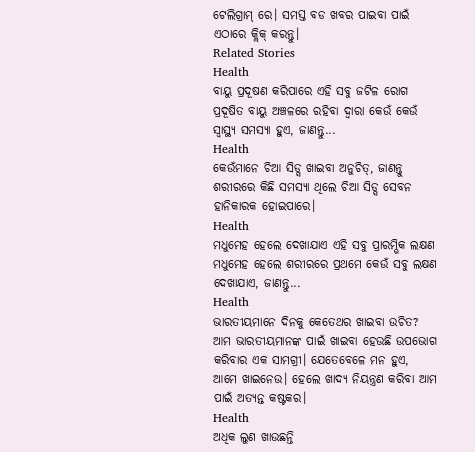ଟେଲିଗ୍ରାମ୍ ରେ। ସମସ୍ତ ବଡ ଖବର ପାଇବା ପାଇଁ ଏଠାରେ କ୍ଲିକ୍ କରନ୍ତୁ।
Related Stories
Health
ବାୟୁ ପ୍ରଦୂଷଣ କରିପାରେ ଏହି ସବୁ ଜଟିଳ ରୋଗ
ପ୍ରଦୂଷିତ ବାୟୁ ଅଞ୍ଚଳରେ ରହିବା ଦ୍ୱାରା କେଉଁ କେଉଁ ସ୍ୱାସ୍ଥ୍ୟ ସମସ୍ୟା ହୁଏ, ଜାଣନ୍ତୁ...
Health
କେଉଁମାନେ ଚିଆ ସିଡ୍ସ ଖାଇବା ଅନୁଚିତ୍, ଜାଣନ୍ତୁ
ଶରୀରରେ କିଛି ସମସ୍ୟା ଥିଲେ ଚିଆ ସିଡ୍ସ ସେବନ ହାନିକାରକ ହୋଇପାରେ।
Health
ମଧୁମେହ ହେଲେ ଦେଖାଯାଏ ଏହି ସବୁ ପ୍ରାରମ୍ଭିକ ଲକ୍ଷଣ
ମଧୁମେହ ହେଲେ ଶରୀରରେ ପ୍ରଥମେ କେଉଁ ସବୁ ଲକ୍ଷଣ ଦେଖାଯାଏ, ଜାଣନ୍ତୁ...
Health
ଭାରତୀୟମାନେ ଦିନକୁ କେତେଥର ଖାଇବା ଉଚିତ?
ଆମ ଭାରତୀୟମାନଙ୍କ ପାଇଁ ଖାଇବା ହେଉଛି ଉପଭୋଗ କରିବାର ଏକ ସାମଗ୍ରୀ। ଯେତେବେଳେ ମନ ହୁଏ, ଆମେ ଖାଇନେଉ। ହେଲେ ଖାଦ୍ୟ ନିୟନ୍ତ୍ରଣ କରିବା ଆମ ପାଇଁ ଅତ୍ୟନ୍ତ କଷ୍ଟକର।
Health
ଅଧିକ ଲୁଣ ଖାଉଛନ୍ତି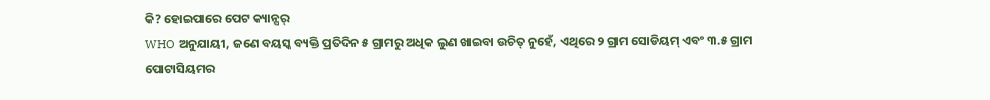କି? ହୋଇପାରେ ପେଟ କ୍ୟାନ୍ସର୍
WHO ଅନୁଯାୟୀ, ଜଣେ ବୟସ୍କ ବ୍ୟକ୍ତି ପ୍ରତିଦିନ ୫ ଗ୍ରାମରୁ ଅଧିକ ଲୁଣ ଖାଇବା ଉଚିତ୍ ନୁହେଁ, ଏଥିରେ ୨ ଗ୍ରାମ ସୋଡିୟମ୍ ଏବଂ ୩.୫ ଗ୍ରାମ ପୋଟାସିୟମର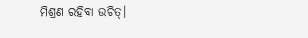ମିଶ୍ରଣ ରହିବା ଉଚିତ୍।